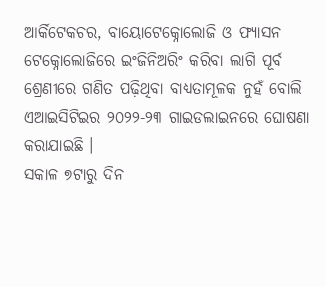ଆର୍କିଟେକଚର, ବାୟୋଟେକ୍ନୋଲୋଜି ଓ ଫ୍ୟାସନ ଟେକ୍ନୋଲୋଜିରେ ଇଂଜିନିଅରିଂ କରିବା ଲାଗି ପୂର୍ବ ଶ୍ରେଣୀରେ ଗଣିତ ପଢ଼ିଥିବା ବାଧ୍ୟତାମୂଳକ ନୁହଁ ବୋଲି ଏଆଇସିଟିଇର ୨୦୨୨-୨୩ ଗାଇଡଲାଇନରେ ଘୋଷଣା କରାଯାଇଛି ।
ସକାଳ ୭ଟାରୁ ଦିନ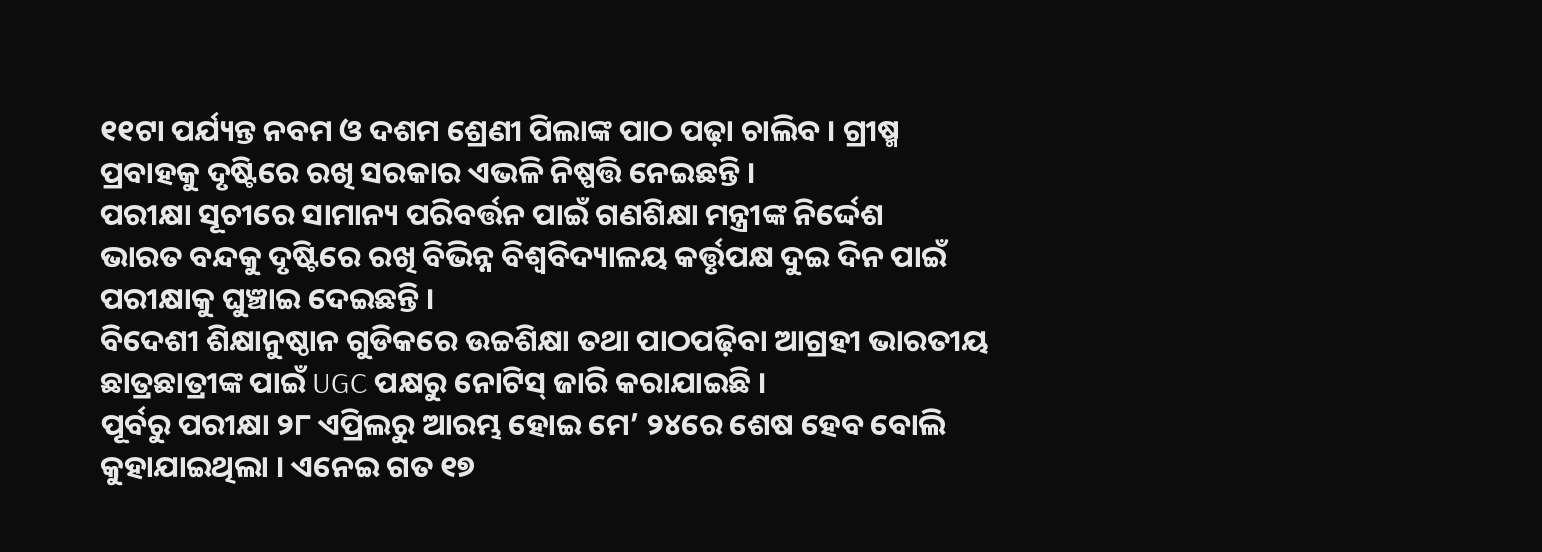୧୧ଟା ପର୍ଯ୍ୟନ୍ତ ନବମ ଓ ଦଶମ ଶ୍ରେଣୀ ପିଲାଙ୍କ ପାଠ ପଢ଼ା ଚାଲିବ । ଗ୍ରୀଷ୍ମ ପ୍ରବାହକୁ ଦୃଷ୍ଟିରେ ରଖି ସରକାର ଏଭଳି ନିଷ୍ପତ୍ତି ନେଇଛନ୍ତି ।
ପରୀକ୍ଷା ସୂଚୀରେ ସାମାନ୍ୟ ପରିବର୍ତ୍ତନ ପାଇଁ ଗଣଶିକ୍ଷା ମନ୍ତ୍ରୀଙ୍କ ନିର୍ଦ୍ଦେଶ
ଭାରତ ବନ୍ଦକୁ ଦୃଷ୍ଟିରେ ରଖି ବିଭିନ୍ନ ବିଶ୍ୱବିଦ୍ୟାଳୟ କର୍ତ୍ତୃପକ୍ଷ ଦୁଇ ଦିନ ପାଇଁ ପରୀକ୍ଷାକୁ ଘୁଞ୍ଚାଇ ଦେଇଛନ୍ତି ।
ବିଦେଶୀ ଶିକ୍ଷାନୁଷ୍ଠାନ ଗୁଡିକରେ ଉଚ୍ଚଶିକ୍ଷା ତଥା ପାଠପଢ଼ିବା ଆଗ୍ରହୀ ଭାରତୀୟ ଛାତ୍ରଛାତ୍ରୀଙ୍କ ପାଇଁ UGC ପକ୍ଷରୁ ନୋଟିସ୍ ଜାରି କରାଯାଇଛି ।
ପୂର୍ବରୁ ପରୀକ୍ଷା ୨୮ ଏପ୍ରିଲରୁ ଆରମ୍ଭ ହୋଇ ମେ’ ୨୪ରେ ଶେଷ ହେବ ବୋଲି କୁହାଯାଇଥିଲା । ଏନେଇ ଗତ ୧୭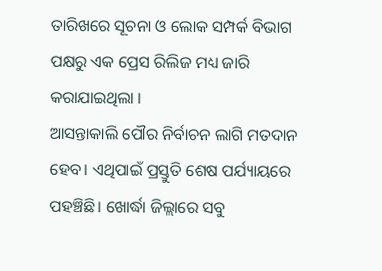ତାରିଖରେ ସୂଚନା ଓ ଲୋକ ସମ୍ପର୍କ ବିଭାଗ ପକ୍ଷରୁ ଏକ ପ୍ରେସ ରିଲିଜ ମଧ୍ୟ ଜାରି କରାଯାଇଥିଲା ।
ଆସନ୍ତାକାଲି ପୌର ନିର୍ବାଚନ ଲାଗି ମତଦାନ ହେବ। ଏଥିପାଇଁ ପ୍ରସ୍ତୁତି ଶେଷ ପର୍ଯ୍ୟାୟରେ ପହଞ୍ଚିଛି। ଖୋର୍ଦ୍ଧା ଜିଲ୍ଲାରେ ସବୁ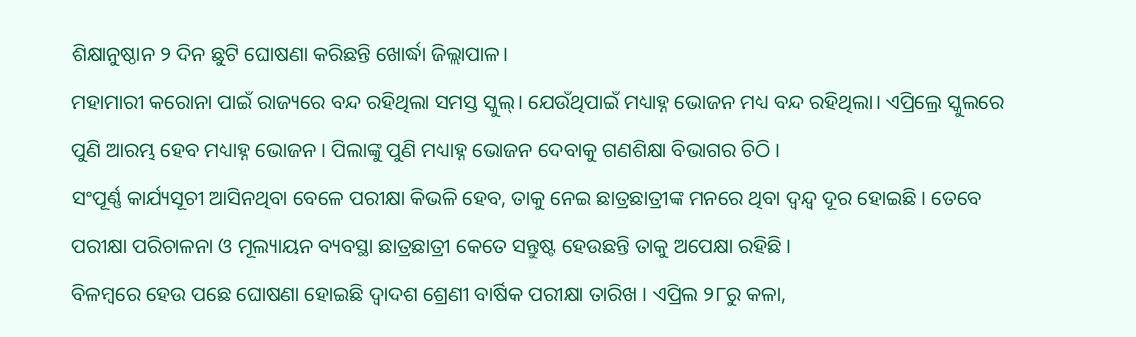ଶିକ୍ଷାନୁଷ୍ଠାନ ୨ ଦିନ ଛୁଟି ଘୋଷଣା କରିଛନ୍ତି ଖୋର୍ଦ୍ଧା ଜିଲ୍ଲାପାଳ।
ମହାମାରୀ କରୋନା ପାଇଁ ରାଜ୍ୟରେ ବନ୍ଦ ରହିଥିଲା ସମସ୍ତ ସ୍କୁଲ୍। ଯେଉଁଥିପାଇଁ ମଧ୍ୟାହ୍ନ ଭୋଜନ ମଧ୍ୟ ବନ୍ଦ ରହିଥିଲା। ଏପ୍ରିଲ୍ରେ ସ୍କୁଲରେ ପୁଣି ଆରମ୍ଭ ହେବ ମଧ୍ୟାହ୍ନ ଭୋଜନ । ପିଲାଙ୍କୁ ପୁଣି ମଧ୍ୟାହ୍ନ ଭୋଜନ ଦେବାକୁ ଗଣଶିକ୍ଷା ବିଭାଗର ଚିଠି ।
ସଂପୂର୍ଣ୍ଣ କାର୍ଯ୍ୟସୂଚୀ ଆସିନଥିବା ବେଳେ ପରୀକ୍ଷା କିଭଳି ହେବ, ତାକୁ ନେଇ ଛାତ୍ରଛାତ୍ରୀଙ୍କ ମନରେ ଥିବା ଦ୍ୱନ୍ଦ୍ୱ ଦୂର ହୋଇଛି । ତେବେ ପରୀକ୍ଷା ପରିଚାଳନା ଓ ମୂଲ୍ୟାୟନ ବ୍ୟବସ୍ଥା ଛାତ୍ରଛାତ୍ରୀ କେତେ ସନ୍ତୁଷ୍ଟ ହେଉଛନ୍ତି ତାକୁ ଅପେକ୍ଷା ରହିଛି ।
ବିଳମ୍ବରେ ହେଉ ପଛେ ଘୋଷଣା ହୋଇଛି ଦ୍ୱାଦଶ ଶ୍ରେଣୀ ବାର୍ଷିକ ପରୀକ୍ଷା ତାରିଖ । ଏପ୍ରିଲ ୨୮ରୁ କଳା,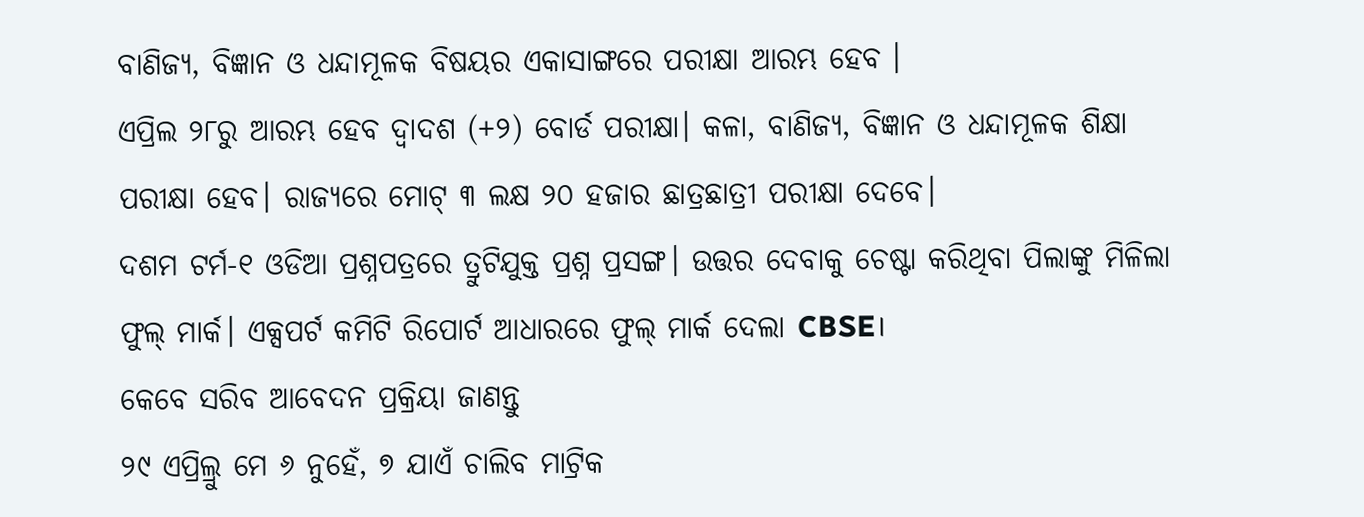ବାଣିଜ୍ୟ, ବିଜ୍ଞାନ ଓ ଧନ୍ଦାମୂଳକ ବିଷୟର ଏକାସାଙ୍ଗରେ ପରୀକ୍ଷା ଆରମ୍ଭ ହେବ ।
ଏପ୍ରିଲ ୨୮ରୁ ଆରମ୍ଭ ହେବ ଦ୍ୱାଦଶ (+୨) ବୋର୍ଡ ପରୀକ୍ଷା। କଳା, ବାଣିଜ୍ୟ, ବିଜ୍ଞାନ ଓ ଧନ୍ଦାମୂଳକ ଶିକ୍ଷା ପରୀକ୍ଷା ହେବ। ରାଜ୍ୟରେ ମୋଟ୍ ୩ ଲକ୍ଷ ୨୦ ହଜାର ଛାତ୍ରଛାତ୍ରୀ ପରୀକ୍ଷା ଦେବେ।
ଦଶମ ଟର୍ମ-୧ ଓଡିଆ ପ୍ରଶ୍ନପତ୍ରରେ ତ୍ରୁଟିଯୁକ୍ତ ପ୍ରଶ୍ନ ପ୍ରସଙ୍ଗ। ଉତ୍ତର ଦେବାକୁ ଚେଷ୍ଟା କରିଥିବା ପିଲାଙ୍କୁ ମିଳିଲା ଫୁଲ୍ ମାର୍କ। ଏକ୍ସପର୍ଟ କମିଟି ରିପୋର୍ଟ ଆଧାରରେ ଫୁଲ୍ ମାର୍କ ଦେଲା CBSE।
କେବେ ସରିବ ଆବେଦନ ପ୍ରକ୍ରିୟା ଜାଣନ୍ତୁ
୨୯ ଏପ୍ରିଲ୍ରୁ ମେ ୬ ନୁହେଁ, ୭ ଯାଏଁ ଚାଲିବ ମାଟ୍ରିକ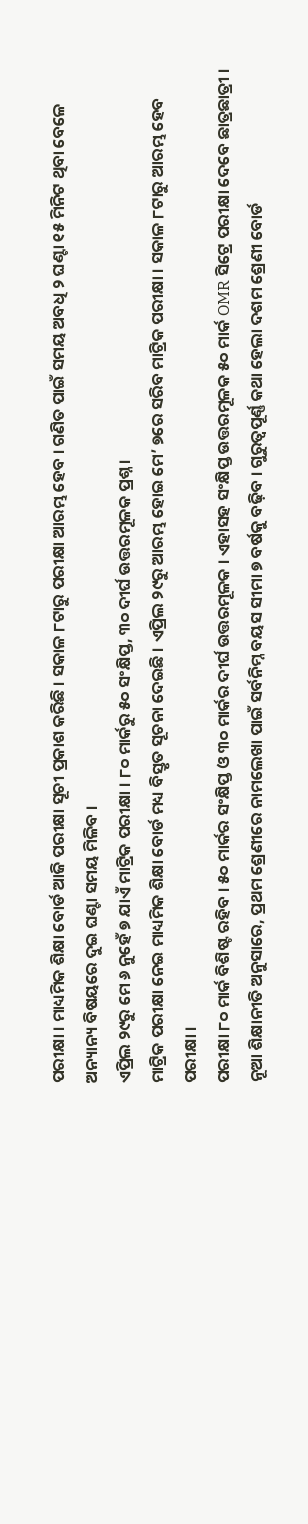ପରୀକ୍ଷା । ମାଧ୍ୟମିକ ଶିକ୍ଷା ବୋର୍ଡ ଆଜି ପରୀକ୍ଷା ସୂଚୀ ପ୍ରକାଶ କରିଛି । ସକାଳ ୮ଟାରୁ ପରୀକ୍ଷା ଆରମ୍ଭ ହେବ । ଗଣିତ ପାଇଁ ସମୟ ଅବଧି ୨ ଘଣ୍ଟା ୧୫ ମିନିଟ ଥିବା ବେଳେ ଅନ୍ୟାନ୍ୟ ବିଷୟରେ ଦୁଇ ଘଣ୍ଟା ସମୟ ମିଳିବ ।
ଏପ୍ରିଲ ୨୯ରୁ ମେ ୬ ନୁହେଁ ୭ ଯାଏଁ ମାଟ୍ରିକ ପରୀକ୍ଷା । ୮୦ ମାର୍କରୁ ୫୦ ସଂକ୍ଷିପ୍ତ, ୩୦ ଦୀର୍ଘ ଉତ୍ତରମୂଳକ ପ୍ରଶ୍ନ ।
ମାଟ୍ରିକ ପରୀକ୍ଷା ନେଇ ମାଧ୍ୟମିକ ଶିକ୍ଷା ବୋର୍ଡ ମଧ୍ୟ ବିସ୍ତୃତ ସୂଚନା ଦେଇଛି । ଏପ୍ରିଲ ୨୯ରୁ ଆରମ୍ଭ ହୋଇ ମେ’ ୭ରେ ସରିବ ମାଟ୍ରିକ ପରୀକ୍ଷା । ସକାଳ ୮ଟାରୁ ଆରମ୍ଭ ହେବ ପରୀକ୍ଷା ।
ପରୀକ୍ଷା ୮୦ ମାର୍କ ବିଶିଷ୍ଟ ରହିବ । ୫୦ ମାର୍କର ସଂକ୍ଷିପ୍ତ ଓ ୩୦ ମାର୍କର ଦୀର୍ଘ ଉତ୍ତରମୂଳକ । ଏହାସହ ସଂକ୍ଷିପ୍ତ ଉତ୍ତରମୂଳକ ୫୦ ମାର୍କ OMR ସିଟ୍ରେ ପରୀକ୍ଷା ଦେବେ ଛାତ୍ରଛାତ୍ରୀ ।
ନୂଆ ଶିକ୍ଷାନୀତି ଅନୁସାରେ, ପ୍ରଥମ ଶ୍ରେଣୀରେ ନାମଲେଖା ପାଇଁ ସର୍ବନିମ୍ନ ବୟସ ସୀମା ୭ ବର୍ଷକୁ ବଢ଼ିବ । ଗୁରୁତ୍ୱପୂର୍ଣ୍ଣ କଥା ହେଲା ଦଶମ ଶ୍ରେଣୀ ବୋର୍ଡ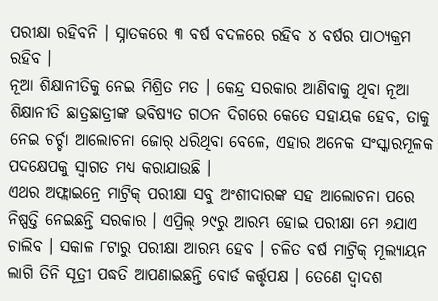ପରୀକ୍ଷା ରହିବନି । ସ୍ନାତକରେ ୩ ବର୍ଷ ବଦଳରେ ରହିବ ୪ ବର୍ଷର ପାଠ୍ୟକ୍ରମ ରହିବ ।
ନୂଆ ଶିକ୍ଷାନୀତିକୁ ନେଇ ମିଶ୍ରିତ ମତ । କେନ୍ଦ୍ର ସରକାର ଆଣିବାକୁ ଥିବା ନୂଆ ଶିକ୍ଷାନୀତି ଛାତ୍ରଛାତ୍ରୀଙ୍କ ଭବିଷ୍ୟତ ଗଠନ ଦିଗରେ କେତେ ସହାୟକ ହେବ, ତାକୁ ନେଇ ଚର୍ଚ୍ଚା ଆଲୋଚନା ଜୋର୍ ଧରିଥିବା ବେଳେ, ଏହାର ଅନେକ ସଂସ୍କାରମୂଳକ ପଦକ୍ଷେପକୁ ସ୍ୱାଗତ ମଧ୍ୟ କରାଯାଉଛି ।
ଏଥର ଅଫ୍ଲାଇନ୍ରେ ମାଟ୍ରିକ୍ ପରୀକ୍ଷା ସବୁ ଅଂଶୀଦାରଙ୍କ ସହ ଆଲୋଚନା ପରେ ନିଷ୍ପତ୍ତି ନେଇଛନ୍ତି ସରକାର । ଏପ୍ରିଲ୍ ୨୯ରୁ ଆରମ୍ଭ ହୋଇ ପରୀକ୍ଷା ମେ ୬ଯାଏ ଚାଲିବ । ସକାଳ ୮ଟାରୁ ପରୀକ୍ଷା ଆରମ୍ଭ ହେବ । ଚଳିତ ବର୍ଷ ମାଟ୍ରିକ୍ ମୂଲ୍ୟାୟନ ଲାଗି ତିନି ସୂତ୍ରୀ ପଦ୍ଧତି ଆପଣାଇଛନ୍ତି ବୋର୍ଡ କର୍ତ୍ତୃପକ୍ଷ । ତେଣେ ଦ୍ୱାଦଶ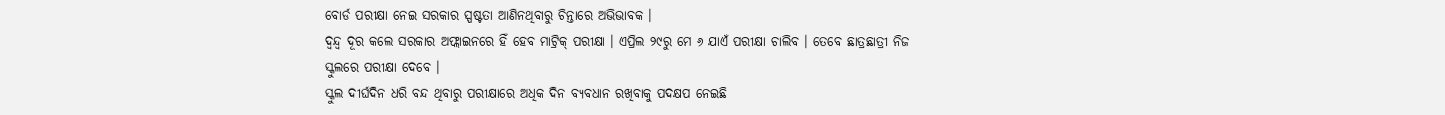ବୋର୍ଡ ପରୀକ୍ଷା ନେଇ ସରକାର ସ୍ପଷ୍ଟତା ଆଣିନଥିବାରୁ ଚିନ୍ତାରେ ଅଭିଭାବକ ।
ଦ୍ୱନ୍ଦ୍ୱ ଦୂର କଲେ ସରକାର ଅଫ୍ଲାଇନରେ ହିଁ ହେବ ମାଟ୍ରିକ୍ ପରୀକ୍ଷା । ଏପ୍ରିଲ ୨୯ରୁ ମେ ୬ ଯାଏଁ ପରୀକ୍ଷା ଚାଲିବ । ତେବେ ଛାତ୍ରଛାତ୍ରୀ ନିଜ ସ୍କୁଲରେ ପରୀକ୍ଷା ଦେବେ ।
ସ୍କୁଲ ଦୀର୍ଘଦିନ ଧରି ବନ୍ଦ ଥିବାରୁ ପରୀକ୍ଷାରେ ଅଧିକ ଦିନ ବ୍ୟବଧାନ ରଖିବାକୁ ପଦକ୍ଷପ ନେଇଛି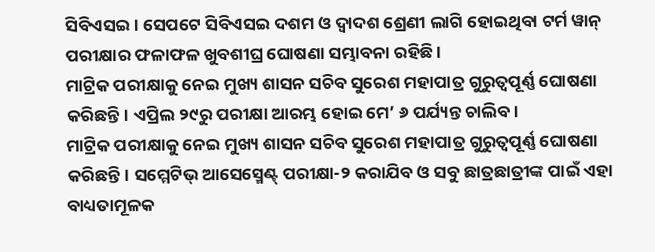ସିବିଏସଇ । ସେପଟେ ସିବିଏସଇ ଦଶମ ଓ ଦ୍ୱାଦଶ ଶ୍ରେଣୀ ଲାଗି ହୋଇଥିବା ଟର୍ମ ୱାନ୍ ପରୀକ୍ଷାର ଫଳାଫଳ ଖୁବଶୀଘ୍ର ଘୋଷଣା ସମ୍ଭାବନା ରହିଛି ।
ମାଟ୍ରିକ ପରୀକ୍ଷାକୁ ନେଇ ମୁଖ୍ୟ ଶାସନ ସଚିବ ସୁରେଶ ମହାପାତ୍ର ଗୁରୁତ୍ୱପୂର୍ଣ୍ଣ ଘୋଷଣା କରିଛନ୍ତି। ଏପ୍ରିଲ ୨୯ରୁ ପରୀକ୍ଷା ଆରମ୍ଭ ହୋଇ ମେ’ ୬ ପର୍ଯ୍ୟନ୍ତ ଚାଲିବ।
ମାଟ୍ରିକ ପରୀକ୍ଷାକୁ ନେଇ ମୁଖ୍ୟ ଶାସନ ସଚିବ ସୁରେଶ ମହାପାତ୍ର ଗୁରୁତ୍ୱପୂର୍ଣ୍ଣ ଘୋଷଣା କରିଛନ୍ତି। ସମ୍ମେଟିଭ୍ ଆସେସ୍ମେଣ୍ଟ୍ ପରୀକ୍ଷା-୨ କରାଯିବ ଓ ସବୁ ଛାତ୍ରଛାତ୍ରୀଙ୍କ ପାଇଁ ଏହା ବାଧ୍ୟତାମୂଳକ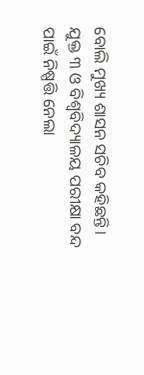ବୋଲି ମୁଖ୍ୟ ଶାସନ ସଚିବ କହିଛନ୍ତି।
ଯୁକ୍ତ ୩ ଓ ବିଶ୍ୱବିଦ୍ୟାଳୟ ପରୀକ୍ଷା ବନ୍ଦ ପାଇଁ ନିଷ୍ପତ୍ତି ନେଲା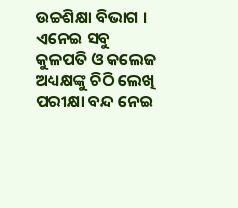ଉଚ୍ଚଶିକ୍ଷା ବିଭାଗ । ଏନେଇ ସବୁ କୁଳପତି ଓ କଲେଜ ଅଧ୍ୟକ୍ଷଙ୍କୁ ଚିଠି ଲେଖି ପରୀକ୍ଷା ବନ୍ଦ ନେଇ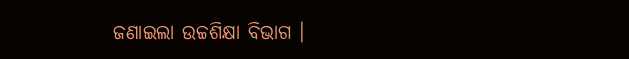ଜଣାଇଲା ଉଚ୍ଚଶିକ୍ଷା ବିଭାଗ ।